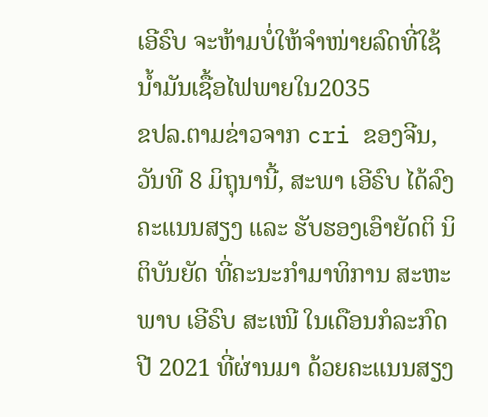ເອີຣົບ ຈະຫ້າມບໍ່ໃຫ້ຈຳໜ່າຍລົດທີ່ໃຊ້ນ້ຳມັນເຊື້ອໄຟພາຍໃນ2035
ຂປລ.ຕາມຂ່າວຈາກ cri ຂອງຈີນ,ວັນທີ 8 ມິຖຸນານີ້, ສະພາ ເອີຣົບ ໄດ້ລົງຄະແນນສຽງ ແລະ ຮັບຮອງເອົາຍັດຕິ ນິຕິບັນຍັດ ທີ່ຄະນະກຳມາທິການ ສະຫະພາບ ເອີຣົບ ສະເໜີ ໃນເດືອນກໍລະກົດ ປີ 2021 ທີ່ຜ່ານມາ ດ້ວຍຄະແນນສຽງ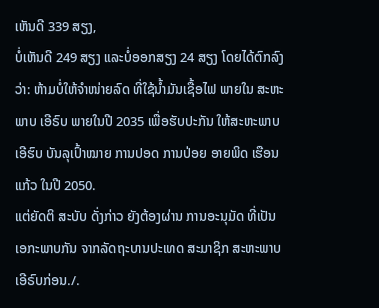ເຫັນດີ 339 ສຽງ,
ບໍ່ເຫັນດີ 249 ສຽງ ແລະບໍ່ອອກສຽງ 24 ສຽງ ໂດຍໄດ້ຕົກລົງວ່າ: ຫ້າມບໍ່ໃຫ້ຈຳໜ່າຍລົດ ທີ່ໃຊ້ນ້ຳມັນເຊື້ອໄຟ ພາຍໃນ ສະຫະພາບ ເອີຣົບ ພາຍໃນປີ 2035 ເພື່ອຮັບປະກັນ ໃຫ້ສະຫະພາບ ເອີຮົບ ບັນລຸເປົ້າໝາຍ ການປອດ ການປ່ອຍ ອາຍພິດ ເຮືອນແກ້ວ ໃນປີ 2050.
ແຕ່ຍັດຕິ ສະບັບ ດັ່ງກ່າວ ຍັງຕ້ອງຜ່ານ ການອະນຸມັດ ທີ່ເປັນເອກະພາບກັນ ຈາກລັດຖະບານປະເທດ ສະມາຊິກ ສະຫະພາບ ເອີຣົບກ່ອນ./.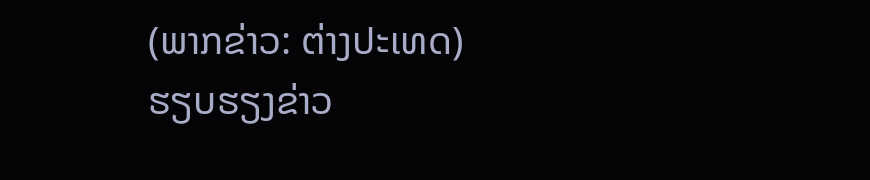(ພາກຂ່າວ: ຕ່າງປະເທດ)
ຮຽບຮຽງຂ່າວ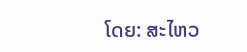ໂດຍ: ສະໄຫວ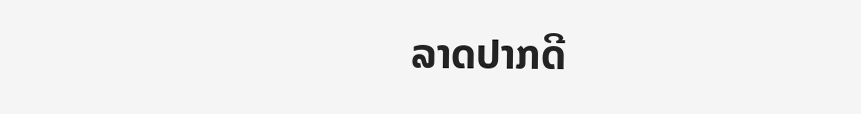ລາດປາກດີ